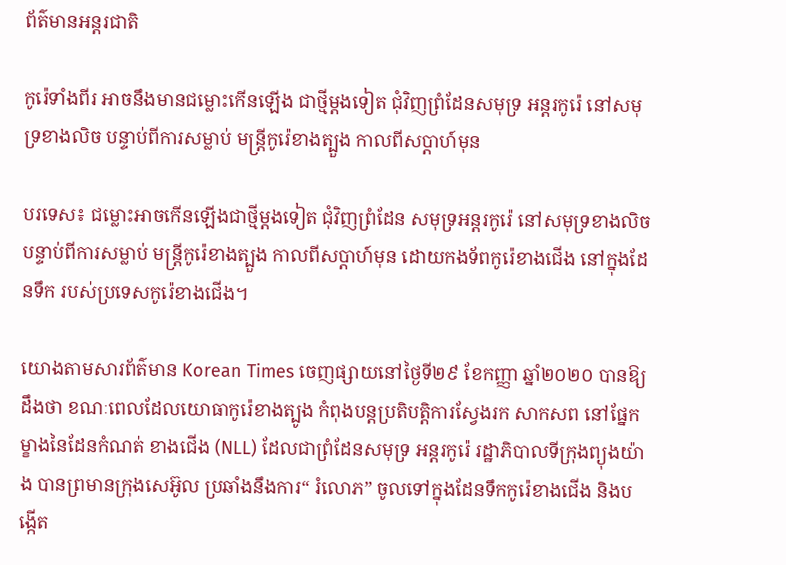ព័ត៌មានអន្តរជាតិ

កូរ៉េទាំងពីរ អាចនឹងមានជម្លោះកើនឡើង ជាថ្មីម្តងទៀត ជុំវិញព្រំដែនសមុទ្រ អន្តរកូរ៉េ នៅសមុទ្រខាងលិច បន្ទាប់ពីការសម្លាប់ មន្រ្តីកូរ៉េខាងត្បួង កាលពីសប្តាហ៍មុន

បរទេស៖ ជម្លោះអាចកើនឡើងជាថ្មីម្តងទៀត ជុំវិញព្រំដែន សមុទ្រអន្តរកូរ៉េ នៅសមុទ្រខាងលិច បន្ទាប់ពីការសម្លាប់ មន្រ្តីកូរ៉េខាងត្បួង កាលពីសប្តាហ៍មុន ដោយកងទ័ពកូរ៉េខាងជើង នៅក្នុងដែនទឹក របស់ប្រទេសកូរ៉េខាងជើង។

យោងតាមសារព័ត៌មាន Korean Times ចេញផ្សាយនៅថ្ងៃទី២៩ ខែកញ្ញា ឆ្នាំ២០២០ បានឱ្យដឹងថា ខណៈពេលដែលយោធាកូរ៉េខាងត្បូង កំពុងបន្តប្រតិបត្តិការស្វែងរក សាកសព នៅផ្នែកម្ខាងនៃដែនកំណត់ ខាងជើង (NLL) ដែលជាព្រំដែនសមុទ្រ អន្តរកូរ៉េ រដ្ឋាភិបាលទីក្រុងព្យុងយ៉ាង បានព្រមានក្រុងសេអ៊ូល ប្រឆាំងនឹងការ“ រំលោភ” ចូលទៅក្នុងដែនទឹកកូរ៉េខាងជើង និងបង្កើត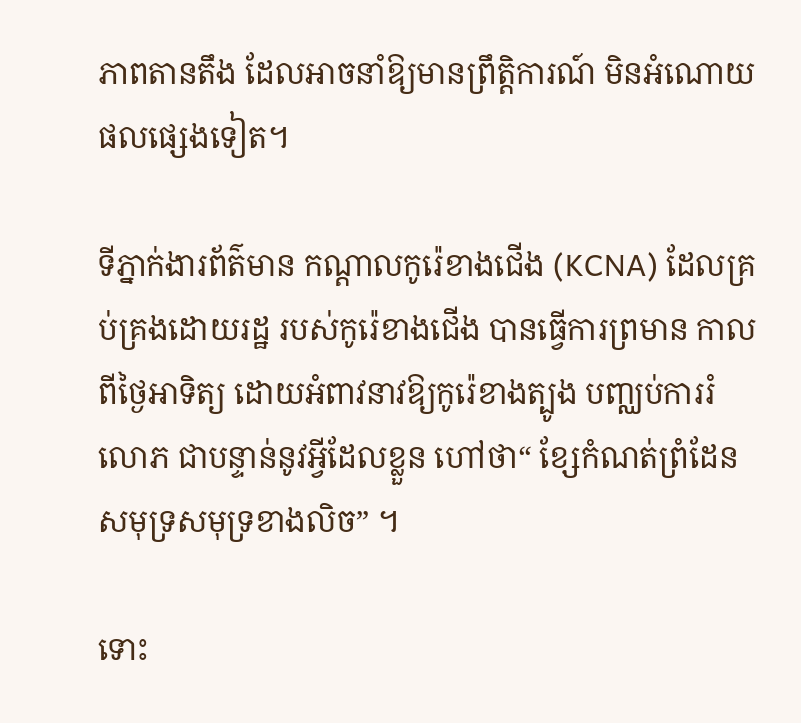ភាពតានតឹង ដែលអាចនាំឱ្យមានព្រឹត្តិការណ៍ មិនអំណោយផលផ្សេងទៀត។

ទីភ្នាក់ងារព័ត៌មាន កណ្តាលកូរ៉េខាងជើង (KCNA) ដែលគ្រប់គ្រងដោយរដ្ឋ របស់កូរ៉េខាងជើង បានធ្វើការព្រមាន កាលពីថ្ងៃអាទិត្យ ដោយអំពាវនាវឱ្យកូរ៉េខាងត្បូង បញ្ឈប់ការរំលោភ ជាបន្ទាន់នូវអ្វីដែលខ្លួន ហៅថា“ ខ្សែកំណត់ព្រំដែន សមុទ្រសមុទ្រខាងលិច” ។

ទោះ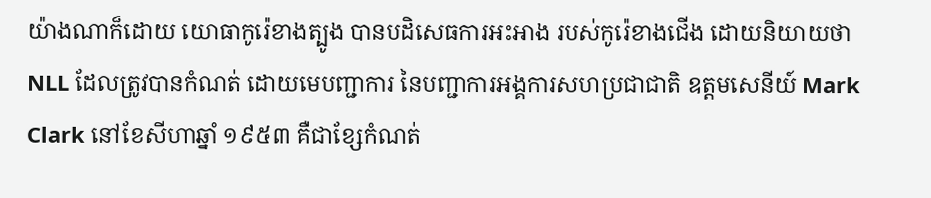យ៉ាងណាក៏ដោយ យោធាកូរ៉េខាងត្បូង បានបដិសេធការអះអាង របស់កូរ៉េខាងជើង ដោយនិយាយថា NLL ដែលត្រូវបានកំណត់ ដោយមេបញ្ជាការ នៃបញ្ជាការអង្គការសហប្រជាជាតិ ឧត្តមសេនីយ៍ Mark Clark នៅខែសីហាឆ្នាំ ១៩៥៣ គឺជាខ្សែកំណត់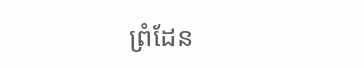ព្រំដែន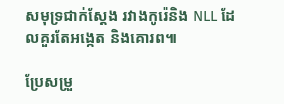សមុទ្រជាក់ស្តែង រវាងកូរ៉េនិង NLL ដែលគួរតែអង្កេត និងគោរព៕

ប្រែសម្រួ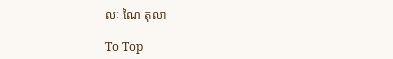លៈ ណៃ តុលា

To Top